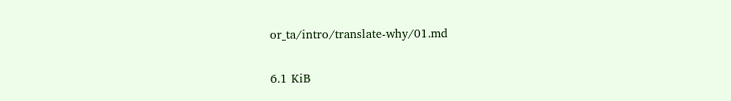or_ta/intro/translate-why/01.md

6.1 KiB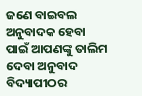ଜଣେ ବାଇବଲ ଅନୁବାଦକ ହେବା ପାଇଁ ଆପଣଙ୍କୁ ତାଲିମ ଦେବା ଅନୁବାଦ ବିଦ୍ୟାପୀଠର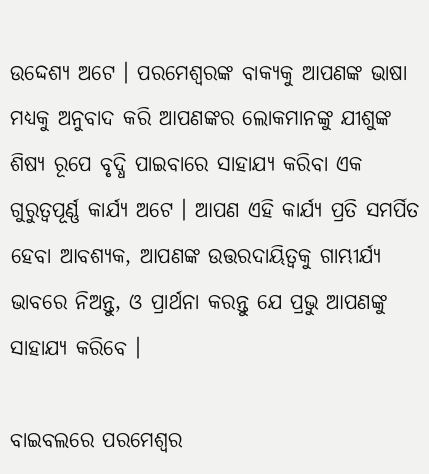ଉଦ୍ଦେଶ୍ୟ ଅଟେ । ପରମେଶ୍ଵରଙ୍କ ବାକ୍ୟକୁ ଆପଣଙ୍କ ଭାଷା ମଧ୍ୟକୁ ଅନୁବାଦ କରି ଆପଣଙ୍କର ଲୋକମାନଙ୍କୁ ଯୀଶୁଙ୍କ ଶିଷ୍ୟ ରୂପେ ବୃଦ୍ଧି ପାଇବାରେ ସାହାଯ୍ୟ କରିବା ଏକ ଗୁରୁତ୍ୱପୂର୍ଣ୍ଣ କାର୍ଯ୍ୟ ଅଟେ । ଆପଣ ଏହି କାର୍ଯ୍ୟ ପ୍ରତି ସମର୍ପିତ ହେବା ଆବଶ୍ୟକ, ଆପଣଙ୍କ ଉତ୍ତରଦାୟିତ୍ଵକୁ ଗାମ୍ଭୀର୍ଯ୍ୟ ଭାବରେ ନିଅନ୍ତୁ, ଓ ପ୍ରାର୍ଥନା କରନ୍ତୁ ଯେ ପ୍ରଭୁ ଆପଣଙ୍କୁ ସାହାଯ୍ୟ କରିବେ ।

ବାଇବଲରେ ପରମେଶ୍ଵର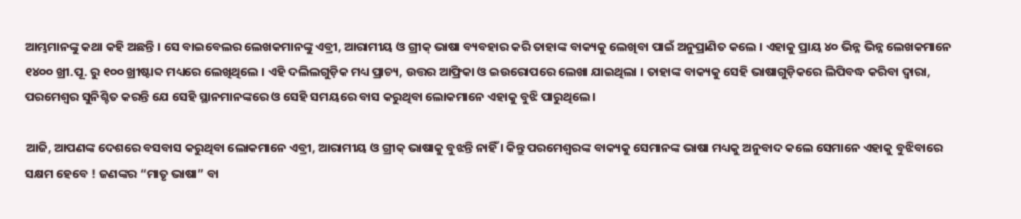ଆମ୍ଭମାନଙ୍କୁ କଥା କହି ଅଛନ୍ତି । ସେ ବାଇବେଲର ଲେଖକମାନଙ୍କୁ ଏବ୍ରୀ, ଆରାମୀୟ ଓ ଗ୍ରୀକ୍ ଭାଷା ବ୍ୟବହାର କରି ତାହାଙ୍କ ବାକ୍ୟକୁ ଲେଖିବା ପାଇଁ ଅନୁପ୍ରାଣିତ କଲେ । ଏହାକୁ ପ୍ରାୟ ୪୦ ଭିନ୍ନ ଭିନ୍ନ ଲେଖକମାନେ ୧୪୦୦ ଖ୍ରୀ.ପୂ. ରୁ ୧୦୦ ଖ୍ରୀଷ୍ଟାବ୍ଦ ମଧ୍ୟରେ ଲେଖିଥିଲେ । ଏହି ଦଲିଲଗୁଡ଼ିକ ମଧ୍ୟ ପ୍ରାଚ୍ୟ, ଉତ୍ତର ଆଫ୍ରିକା ଓ ଇଉରୋପରେ ଲେଖା ଯାଇଥିଲା । ତାହାଙ୍କ ବାକ୍ୟକୁ ସେହି ଭାଷାଗୁଡ଼ିକରେ ଲିପିବଦ୍ଧ କରିବା ଦ୍ଵାରା, ପରମେଶ୍ଵର ସୁନିଶ୍ଚିତ କରନ୍ତି ଯେ ସେହି ସ୍ଥାନମାନଙ୍କରେ ଓ ସେହି ସମୟରେ ବାସ କରୁଥିବା ଲୋକମାନେ ଏହାକୁ ବୁଝି ପାରୁଥିଲେ ।

ଆଜି, ଆପଣଙ୍କ ଦେଶରେ ବସବାସ କରୁଥିବା ଲୋକମାନେ ଏବ୍ରୀ, ଆରାମୀୟ ଓ ଗ୍ରୀକ୍ ଭାଷାକୁ ବୁଝନ୍ତି ନାହିଁ । କିନ୍ତୁ ପରମେଶ୍ଵରଙ୍କ ବାକ୍ୟକୁ ସେମାନଙ୍କ ଭାଷା ମଧ୍ୟକୁ ଅନୁବାଦ କଲେ ସେମାନେ ଏହାକୁ ବୁଝିବାରେ ସକ୍ଷମ ହେବେ ! ଜଣଙ୍କର “ମାତୃ ଭାଷା” ବା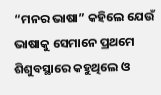“ମନର ଭାଷା” କହିଲେ ଯେଉଁ ଭାଷାକୁ ସେମାନେ ପ୍ରଥମେ ଶିଶୁବସ୍ଥାରେ କହୁଥିଲେ ଓ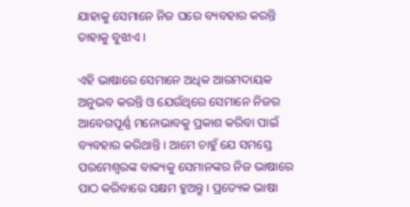ଯାହାକୁ ସେମାନେ ନିଜ ଘରେ ବ୍ୟବହାର କରନ୍ତି ତାହାକୁ ବୁଝାଏ ।

ଏହି ଭାଷାରେ ସେମାନେ ଅଧିକ ଆରମଦାୟକ ଅନୁଭବ କରନ୍ତି ଓ ଯେଉଁଥିରେ ସେମାନେ ନିଜର ଆବେଗପୂର୍ଣ୍ଣ ମନୋଭାବକୁ ପ୍ରକାଶ କରିବା ପାଇଁ ବ୍ୟବହାର କରିଥାନ୍ତି । ଆମେ ଚାହୁଁ ଯେ ସମସ୍ତେ ପରମେଶ୍ଵରଙ୍କ ବାକ୍ୟକୁ ସେମାନଙ୍କର ନିଜ ଭାଷାରେ ପାଠ କରିବାରେ ସକ୍ଷମ ହୁଅନ୍ତୁ । ପ୍ରତ୍ୟେକ ଭାଷା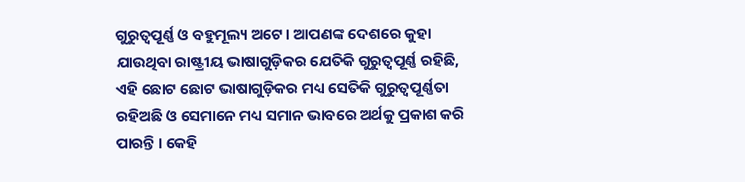ଗୁରୁତ୍ୱପୂର୍ଣ୍ଣ ଓ ବହୁମୂଲ୍ୟ ଅଟେ । ଆପଣଙ୍କ ଦେଶରେ କୁହା ଯାଉଥିବା ରାଷ୍ଟ୍ରୀୟ ଭାଷାଗୁଡ଼ିକର ଯେତିକି ଗୁରୁତ୍ୱପୂର୍ଣ୍ଣ ରହିଛି, ଏହି ଛୋଟ ଛୋଟ ଭାଷାଗୁଡ଼ିକର ମଧ୍ୟ ସେତିକି ଗୁରୁତ୍ଵପୂର୍ଣ୍ଣତା ରହିଅଛି ଓ ସେମାନେ ମଧ୍ୟ ସମାନ ଭାବରେ ଅର୍ଥକୁ ପ୍ରକାଶ କରି ପାରନ୍ତି । କେହି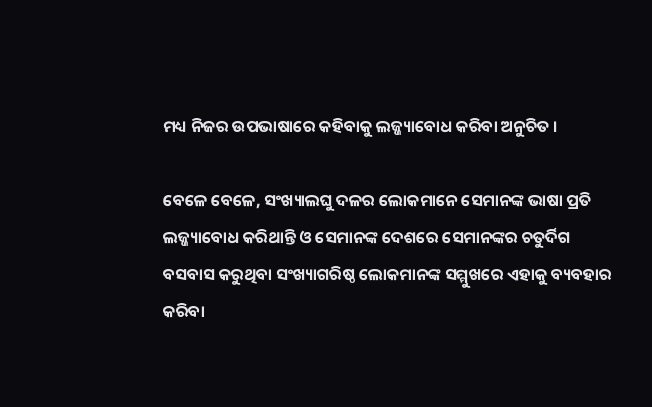ମଧ୍ୟ ନିଜର ଉପଭାଷାରେ କହିବାକୁ ଲଜ୍ଜ୍ୟାବୋଧ କରିବା ଅନୁଚିତ ।

ବେଳେ ବେଳେ, ସଂଖ୍ୟାଲଘୁ ଦଳର ଲୋକମାନେ ସେମାନଙ୍କ ଭାଷା ପ୍ରତି ଲଜ୍ଜ୍ୟାବୋଧ କରିଥାନ୍ତି ଓ ସେମାନଙ୍କ ଦେଶରେ ସେମାନଙ୍କର ଚତୁର୍ଦିଗ ବସବାସ କରୁଥିବା ସଂଖ୍ୟାଗରିଷ୍ଠ ଲୋକମାନଙ୍କ ସମ୍ମୁଖରେ ଏହାକୁ ବ୍ୟବହାର କରିବା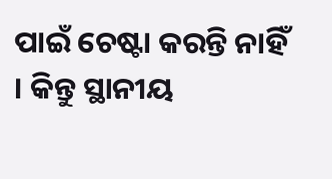ପାଇଁ ଚେଷ୍ଟା କରନ୍ତି ନାହିଁ । କିନ୍ତୁ ସ୍ଥାନୀୟ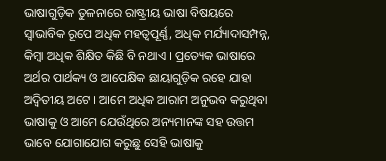ଭାଷାଗୁଡ଼ିକ ତୁଳନାରେ ରାଷ୍ଟ୍ରୀୟ ଭାଷା ବିଷୟରେ ସ୍ଵାଭାବିକ ରୂପେ ଅଧିକ ମହତ୍ଵପୂର୍ଣ୍ଣ, ଅଧିକ ମର୍ଯ୍ୟାଦାସମ୍ପନ୍ନ, କିମ୍ବା ଅଧିକ ଶିକ୍ଷିତ କିଛି ବି ନଥାଏ । ପ୍ରତ୍ୟେକ ଭାଷାରେ ଅର୍ଥର ପାର୍ଥକ୍ୟ ଓ ଆପେକ୍ଷିକ ଛାୟାଗୁଡ଼ିକ ରହେ ଯାହା ଅଦ୍ଵିତୀୟ ଅଟେ । ଆମେ ଅଧିକ ଆରାମ ଅନୁଭବ କରୁଥିବା ଭାଷାକୁ ଓ ଆମେ ଯେଉଁଥିରେ ଅନ୍ୟମାନଙ୍କ ସହ ଉତ୍ତମ ଭାବେ ଯୋଗାଯୋଗ କରୁଛୁ ସେହି ଭାଷାକୁ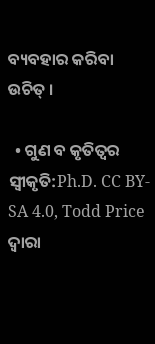ବ୍ୟବହାର କରିବା ଉଚିତ୍ ।

  • ଗୁଣ ବ କୃତିତ୍ଵର ସ୍ଵୀକୃତି:Ph.D. CC BY-SA 4.0, Todd Price ଦ୍ଵାରା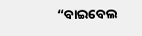“ବାଇବେଲ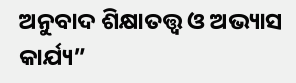ଅନୁବାଦ ଶିକ୍ଷାତତ୍ତ୍ଵ ଓ ଅଭ୍ୟାସ କାର୍ଯ୍ୟ”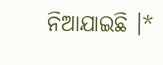ନିଆଯାଇଛି ।*